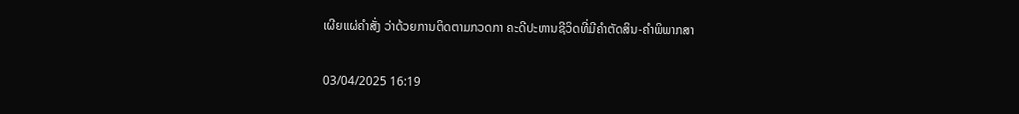ເຜີຍແຜ່ຄໍາສັ່ງ ວ່າດ້ວຍການຕິດຕາມກວດກາ ຄະດີປະຫານຊີວິດທີ່ມີຄໍາຕັດສິນ-ຄໍາພິພາກສາ

03/04/2025 16:19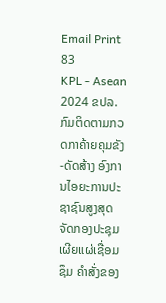Email Print 83
KPL - Asean 2024 ຂປລ. ກົມຕິດຕາມກວດກາຄ້າຍຄຸມຂັງ-ດັດສ້າງ ອົງການໄອຍະການປະຊາຊົນສູງສຸດ ຈັດກອງປະຊຸມເຜີຍແຜ່ເຊື່ອມຊຶມ ຄໍາສັ່ງຂອງ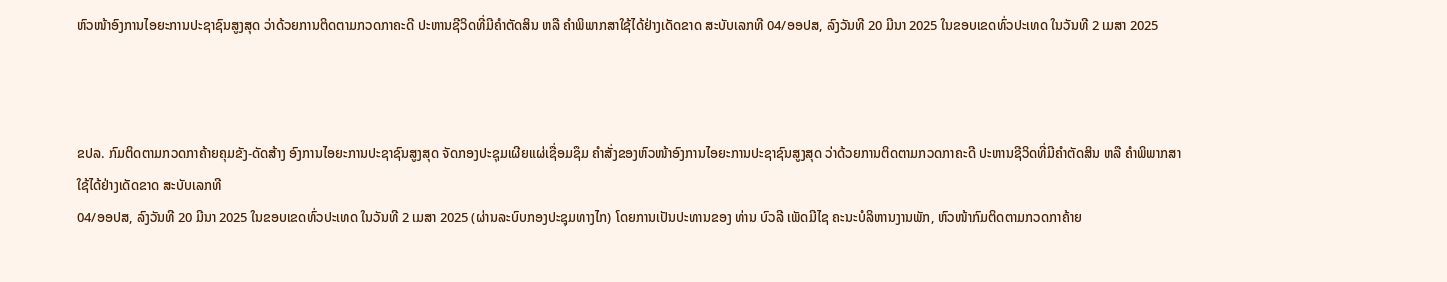ຫົວໜ້າອົງການໄອຍະການປະຊາຊົນສູງສຸດ ວ່າດ້ວຍການຕິດຕາມກວດກາຄະດີ ປະຫານຊີວິດທີ່ມີຄໍາຕັດສິນ ຫລື ຄໍາພິພາກສາໃຊ້ໄດ້ຢ່າງເດັດຂາດ ສະບັບເລກທີ 04/ອອປສ, ລົງວັນທີ 20 ມີນາ 2025 ໃນຂອບເຂດທົ່ວປະເທດ ໃນວັນທີ 2 ເມສາ 2025



ຂປລ. ກົມຕິດຕາມກວດກາຄ້າຍຄຸມຂັງ-ດັດສ້າງ ອົງການໄອຍະການປະຊາຊົນສູງສຸດ ຈັດກອງປະຊຸມເຜີຍແຜ່ເຊື່ອມຊຶມ ຄໍາສັ່ງຂອງຫົວໜ້າອົງການໄອຍະການປະຊາຊົນສູງສຸດ ວ່າດ້ວຍການຕິດຕາມກວດກາຄະດີ ປະຫານຊີວິດທີ່ມີຄໍາຕັດສິນ ຫລື ຄໍາພິພາກສາໃຊ້ໄດ້ຢ່າງເດັດຂາດ ສະບັບເລກທີ
04/ອອປສ, ລົງວັນທີ 20 ມີນາ 2025 ໃນຂອບເຂດທົ່ວປະເທດ ໃນວັນທີ 2 ເມສາ 2025 (ຜ່ານລະບົບກອງປະຊຸມທາງໄກ) ໂດຍການເປັນປະທານຂອງ ທ່ານ ບົວລີ ເພັດມີໄຊ ຄະນະບໍລິຫານງານພັກ, ຫົວໜ້າກົມຕິດຕາມກວດກາຄ້າຍ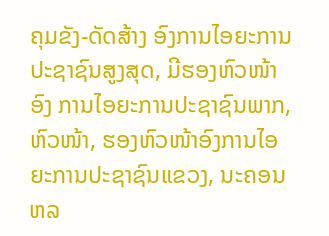ຄຸມຂັງ-ດັດສ້າງ ອົງການໄອຍະການປະຊາຊົນສູງສຸດ, ມີຮອງຫົວໜ້າ ອົງ ການໄອຍະການປະຊາຊົນພາກ, ຫົວໜ້າ, ຮອງຫົວໜ້າອົງການໄອຍະການປະຊາຊົນແຂວງ, ນະຄອນ ຫລ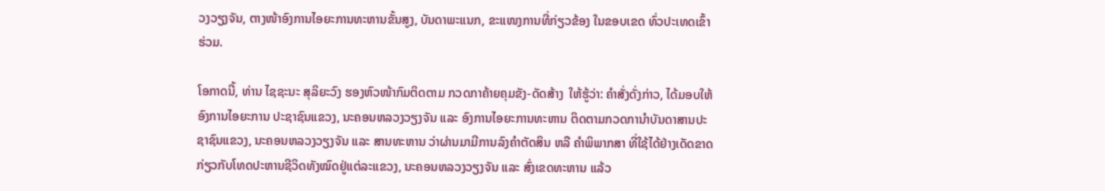ວງວຽງຈັນ, ຕາງໜ້າອົງການໄອຍະການທະຫານຂັ້ນສູງ, ບັນດາພະແນກ, ຂະແໜງການທີ່ກ່ຽວຂ້ອງ ໃນຂອບເຂດ ທົ່ວປະເທດເຂົ້າຮ່ວມ.

ໂອກາດນີ້, ທ່ານ ໄຊຊະນະ ສຸລິຍະວົງ ຮອງຫົວໜ້າກົມຕິດຕາມ ກວດກາຄ້າຍຄຸມຂັງ-ດັດສ້າງ  ໃຫ້ຮູ້ວ່າ: ຄຳສັ່ງດັ່ງກ່າວ, ໄດ້ມອບໃຫ້ອົງການໄອຍະການ ປະຊາຊົນແຂວງ, ນະຄອນຫລວງວຽງຈັນ ແລະ ອົງການໄອຍະການທະຫານ ຕິດຕາມກວດການໍາບັນດາສານປະຊາຊົນແຂວງ, ນະຄອນຫລວງວຽງຈັນ ແລະ ສານທະຫານ ວ່າຜ່ານມາມີການລົງຄໍາຕັດສິນ ຫລື ຄໍາພິພາກສາ ທີ່ໃຊ້ໄດ້ຢ່າງເດັດຂາດ ກ່ຽວກັບໂທດປະຫານຊີວິດທັງໝົດຢູ່ແຕ່ລະແຂວງ, ນະຄອນຫລວງວຽງຈັນ ແລະ ສົ່ງເຂດທະຫານ ແລ້ວ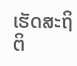ເຮັດສະຖິຕິ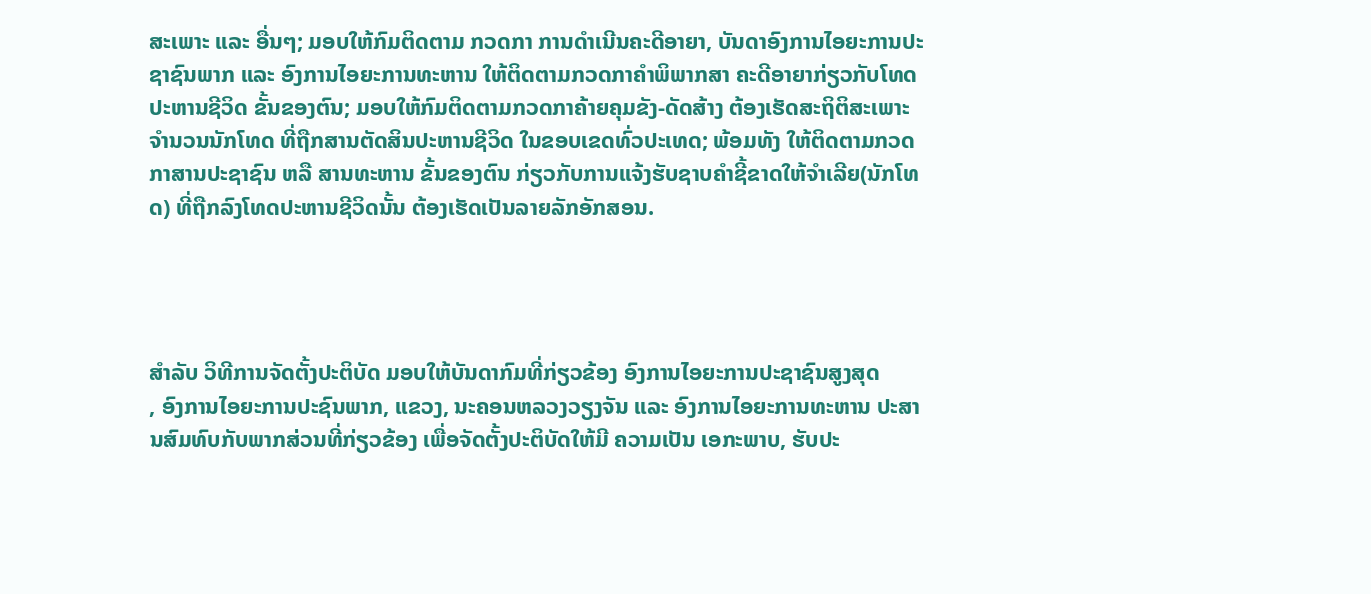ສະເພາະ ແລະ ອື່ນໆ; ມອບໃຫ້ກົມຕິດຕາມ ກວດກາ ການດໍາເນີນຄະດີອາຍາ, ບັນດາອົງການໄອຍະການປະຊາຊົນພາກ ແລະ ອົງການໄອຍະການທະຫານ ໃຫ້ຕິດຕາມກວດກາຄໍາພິພາກສາ ຄະດີອາຍາກ່ຽວກັບໂທດປະຫານຊີວິດ ຂັ້ນຂອງຕົນ; ມອບໃຫ້ກົມຕິດຕາມກວດກາຄ້າຍຄຸມຂັງ-ດັດສ້າງ ຕ້ອງເຮັດສະຖິຕິສະເພາະ ຈໍານວນນັກໂທດ ທີ່ຖືກສານຕັດສິນປະຫານຊີວິດ ໃນຂອບເຂດທົ່ວປະເທດ; ພ້ອມທັງ ໃຫ້ຕິດຕາມກວດກາສານປະຊາຊົນ ຫລື ສານທະຫານ ຂັ້ນຂອງຕົນ ກ່ຽວກັບການແຈ້ງຮັບຊາບຄໍາຊີ້ຂາດໃຫ້ຈໍາເລີຍ(ນັກໂທດ) ທີ່ຖືກລົງໂທດປະຫານຊີວິດນັ້ນ ຕ້ອງເຮັດເປັນລາຍລັກອັກສອນ.




ສຳລັບ ວິທີການຈັດຕັ້ງປະຕິບັດ ມອບໃຫ້ບັນດາກົມທີ່ກ່ຽວຂ້ອງ ອົງການໄອຍະການປະຊາຊົນສູງສຸດ
, ອົງການໄອຍະການປະຊົນພາກ, ແຂວງ, ນະຄອນຫລວງວຽງຈັນ ແລະ ອົງການໄອຍະການທະຫານ ປະສານສົມທົບກັບພາກສ່ວນທີ່ກ່ຽວຂ້ອງ ເພື່ອຈັດຕັ້ງປະຕິບັດໃຫ້ມີ ຄວາມເປັນ ເອກະພາບ, ຮັບປະ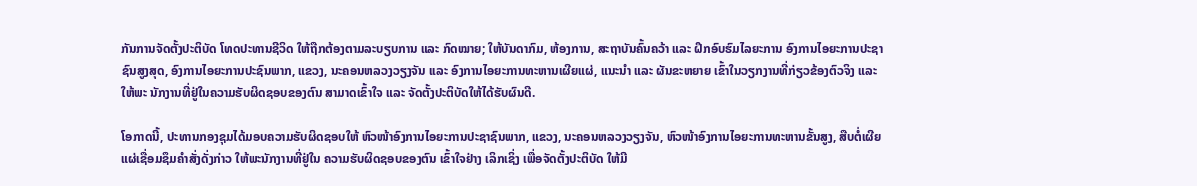ກັນການຈັດຕັ້ງປະຕິບັດ ໂທດປະທານຊີວິດ ໃຫ້ຖືກຕ້ອງຕາມລະບຽບການ ແລະ ກົດໝາຍ; ໃຫ້ບັນດາກົມ, ຫ້ອງການ, ສະຖາບັນຄົ້ນຄວ້າ ແລະ ຝຶກອົບຮົມໄລຍະການ ອົງການໄອຍະການປະຊາຊົນສູງສຸດ, ອົງການໄອຍະການປະຊົນພາກ, ແຂວງ, ນະຄອນຫລວງວຽງຈັນ ເເລະ ອົງການໄອຍະການທະຫານເຜີຍແຜ່, ແນະນຳ ແລະ ຜັນຂະຫຍາຍ ເຂົ້າໃນວຽກງານທີ່ກ່ຽວຂ້ອງຕົວຈິງ ແລະ ໃຫ້ພະ ນັກງານທີ່ຢູ່ໃນຄວາມຮັບຜິດຊອບຂອງຕົນ ສາມາດເຂົ້າໃຈ ແລະ ຈັດຕັ້ງປະຕິບັດໃຫ້ໄດ້ຮັບຜົນດີ.

ໂອກາດນີ້, ປະທານກອງຊຸມໄດ້ມອບຄວາມຮັບຜິດຊອບໃຫ້ ຫົວໜ້າອົງການໄອຍະການປະຊາຊົນພາກ, ແຂວງ, ນະຄອນຫລວງວຽງຈັນ, ຫົວໜ້າອົງການໄອຍະການທະຫານຂັ້ນສູງ, ສືບຕໍ່ເຜີຍແຜ່ເຊື່ອມຊຶມຄໍາສັ່ງດັ່ງກ່າວ ໃຫ້ພະນັກງານທີ່ຢູ່ໃນ ຄວາມຮັບຜິດຊອບຂອງຕົນ ເຂົ້າໃຈຢ່າງ ເລິກເຊິ່ງ ເພື່ອຈັດຕັ້ງປະຕິບັດ ໃຫ້ມີ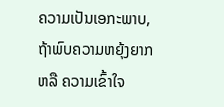ຄວາມເປັນເອກະພາບ, ຖ້າພົບຄວາມຫຍຸ້ງຍາກ ຫລື ຄວາມເຂົ້າໃຈ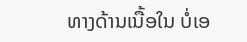ທາງດ້ານເນື້ອໃນ ບໍ່ເອ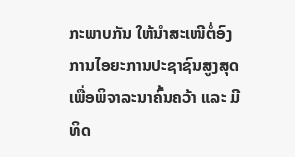ກະພາບກັນ ໃຫ້ນໍາສະເໜີຕໍ່ອົງການໄອຍະການປະຊາຊົນສູງສຸດ ເພື່ອພິຈາລະນາຄົ້ນຄວ້າ ແລະ ມີທິດ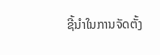ຊີ້ນໍາໃນການຈັດຕັ້ງ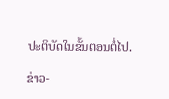ປະຕິບັດໃນຂັ້ນຕອນຕໍ່ໄປ.

ຂ່າວ-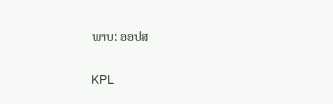ພາບ: ອອປສ

KPL